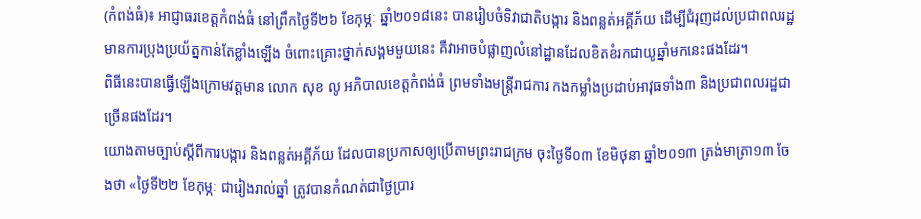(កំពង់ធំ)៖ អាជ្ញាធរខេត្តកំពង់ធំ នៅព្រឹកថ្ងៃទី២៦ ខែកុម្ភៈ ឆ្នាំ២០១៨នេះ បានរៀបចំទិវាជាតិបង្ការ និងពន្លត់អគ្គីភ័យ ដើម្បីជំរុញដល់ប្រជាពលរដ្ឋ មានការប្រុងប្រយ័ត្នកាន់តែខ្លាំងឡើង ចំពោះគ្រោះថ្នាក់សង្គមមួយនេះ គឺវាអាចបំផ្លាញលំនៅដ្ឋានដែលខិតខំរកជាយូឆ្នាំមកនេះផងដែរ។
ពិធីនេះបានធ្វើឡើងក្រោមវត្តមាន លោក សុខ លូ អភិបាលខេត្តកំពង់ធំ ព្រមទាំងមន្ត្រីរាជការ កងកម្លាំងប្រដាប់អាវុធទាំង៣ និងប្រជាពលរដ្ឋជាច្រើនផងដែរ។
យោងតាមច្បាប់ស្តីពីការបង្ការ និងពន្លត់អគ្គីភ័យ ដែលបានប្រកាសឲ្យប្រើតាមព្រះរាជក្រម ចុះថ្ងៃទី០៣ ខែមិថុនា ឆ្នាំ២០១៣ ត្រង់មាត្រា១៣ ចែងថា «ថ្ងៃទី២២ ខែកុម្ភៈ ជារៀងរាល់ឆ្នាំ ត្រូវបានកំណត់ជាថ្ងៃប្រារ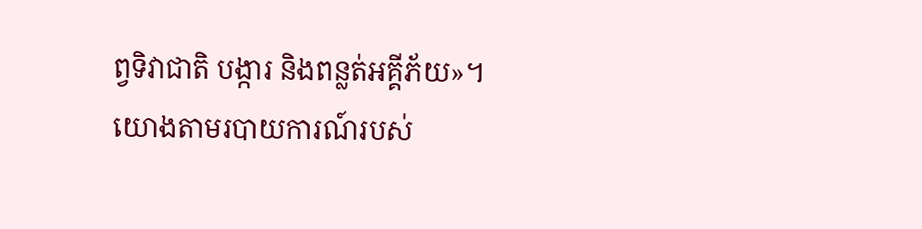ព្វទិវាជាតិ បង្ការ និងពន្លត់អគ្គីភ័យ»។
យោងតាមរបាយការណ៍របស់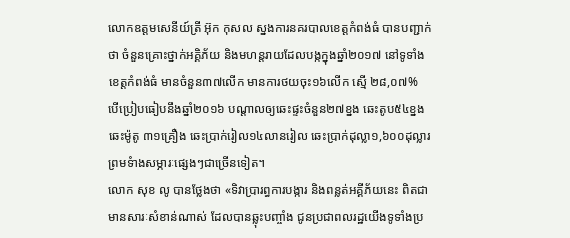លោកឧត្តមសេនីយ៍ត្រី អ៊ុក កុសល ស្នងការនគរបាលខេត្តកំពង់ធំ បានបញ្ជាក់ថា ចំនួនគ្រោះថ្នាក់អគ្គិភ័យ និងមហន្តរាយដែលបង្កក្នុងឆ្នាំ២០១៧ នៅទូទាំងខេត្តកំពង់ធំ មានចំនួន៣៧លើក មានការថយចុះ១៦លើក ស្មើ ២៨,០៧% បើប្រៀបធៀបនឹងឆ្នាំ២០១៦ បណ្តាលឲ្យឆេះផ្ទះចំនួន២៧ខ្នង ឆេះតូប៥៤ខ្នង ឆេះម៉ូតូ ៣១គ្រឿង ឆេះប្រាក់រៀល១៤លានរៀល ឆេះប្រាក់ដុល្លា១,៦០០ដុល្លារ ព្រមទំាងសម្ភារៈផ្សេងៗជាច្រើនទៀត។
លោក សុខ លូ បានថ្លែងថា «ទិវាប្រារព្ធការបង្ការ និងពន្លត់អគ្គីភ័យនេះ ពិតជាមានសារៈសំខាន់ណាស់ ដែលបានឆ្លុះបញ្ចាំង ជូនប្រជាពលរដ្ឋយើងទូទាំងប្រ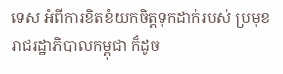ទេស អំពីការខិតខំយកចិត្តទុកដាក់របស់ ប្រមុខរាជរដ្ឋាភិបាលកម្ពុជា ក៏ដូច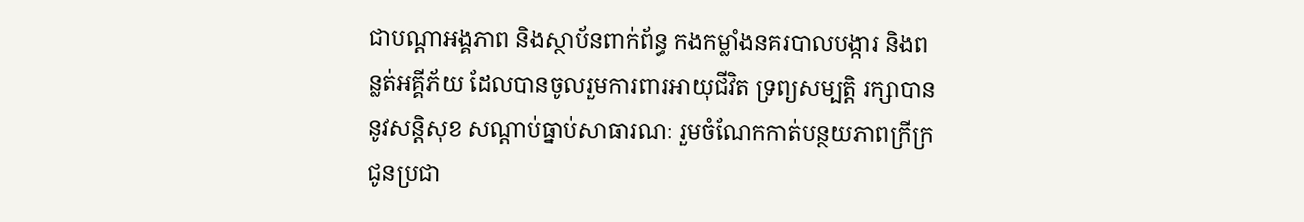ជាបណ្តាអង្គភាព និងស្ថាប័នពាក់ព័ន្ធ កងកម្លាំងនគរបាលបង្ការ និងពន្លត់អគ្គីភ័យ ដែលបានចូលរួមការពារអាយុជីវិត ទ្រព្យសម្បត្តិ រក្សាបាននូវសន្តិសុខ សណ្តាប់ធ្នាប់សាធារណៈ រួមចំណែកកាត់បន្ថយភាពក្រីក្រ ជូនប្រជា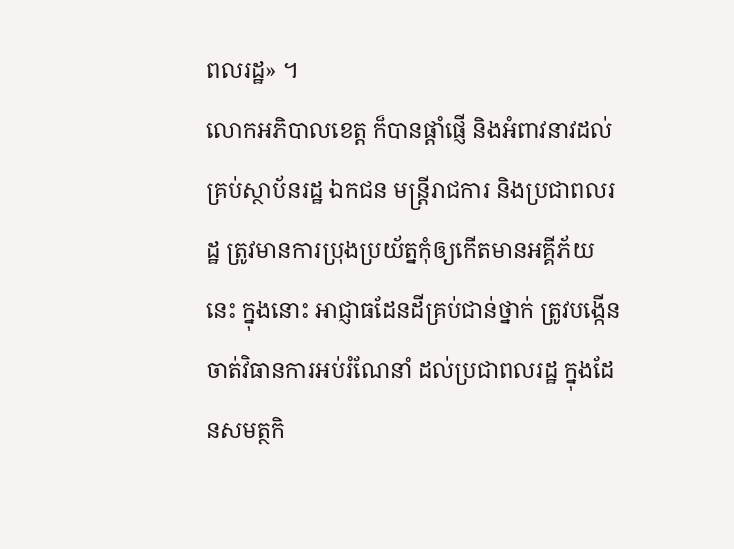ពលរដ្ឋ» ។
លោកអភិបាលខេត្ត ក៏បានផ្តាំផ្ញើ និងអំពាវនាវដល់គ្រប់ស្ថាប័នរដ្ឋ ឯកជន មន្ត្រីរាជការ និងប្រជាពលរដ្ឋ ត្រូវមានការប្រុងប្រយ័ត្នកុំឲ្យកើតមានអគ្គីភ័យនេះ ក្នុងនោះ អាជ្ញាធដែនដីគ្រប់ជាន់ថ្នាក់ ត្រូវបង្កើនចាត់វិធានការអប់រំណែនាំ ដល់ប្រជាពលរដ្ឋ ក្នុងដែនសមត្ថកិ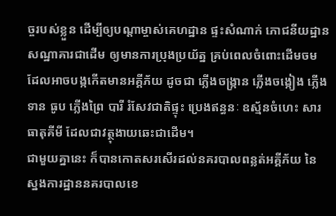ច្ចរបស់ខ្លួន ដើម្បីឲ្យបណ្តាម្ចាស់គេហដ្ឋាន ផ្ទះសំណាក់ ភោជនីយដ្ឋាន សណ្ឋាគារជាដើម ឲ្យមានការប្រុងប្រយ័ត្ន គ្រប់ពេលចំពោះដើមចម ដែលអាចបង្កកើតមានអគ្គីភ័យ ដូចជា ភ្លើងចង្ក្រាន ភ្លើងចង្កៀង ភ្លើងទាន ធូប ភ្លើងព្រៃ បារី រំសែវជាតិផ្ទុះ ប្រេងឥន្ធនៈ ឧស្ម័នចំហេះ សារធាតុគីមី ដែលជាវត្ថុងាយឆេះជាដើម។
ជាមួយគ្នានេះ ក៏បានកោតសរសើរដល់នគរបាលពន្លត់អគ្គីភ័យ នៃស្នងការដ្ឋាននគរបាលខេ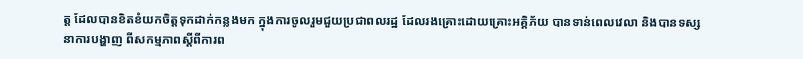ត្ត ដែលបានខិតខំយកចិត្តទុកដាក់កន្លងមក ក្នុងការចូលរួមជួយប្រជាពលរដ្ឋ ដែលរងគ្រោះដោយគ្រោះអគ្គិភ័យ បានទាន់ពេលវេលា និងបានទស្សនាការបង្ហាញ ពីសកម្មភាពស្តីពីការព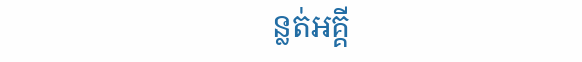ន្លត់អគ្គី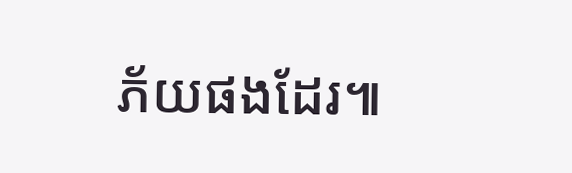ភ័យផងដែរ៕